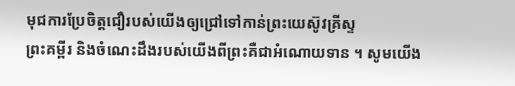មុជការប្រែចិត្តជឿរបស់យើងឲ្យជ្រៅទៅកាន់ព្រះយេស៊ូវគ្រីស្ទ
ព្រះគម្ពីរ និងចំណេះដឹងរបស់យើងពីព្រះគឺជាអំណោយទាន ។ សូមយើង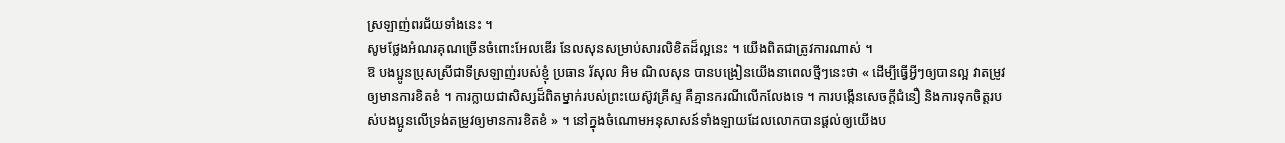ស្រឡាញ់ពរជ័យទាំងនេះ ។
សូមថ្លែងអំណរគុណច្រើនចំពោះអែលឌើរ នែលសុនសម្រាប់សារលិខិតដ៏ល្អនេះ ។ យើងពិតជាត្រូវការណាស់ ។
ឱ បងប្អូនប្រុសស្រីជាទីស្រឡាញ់របស់ខ្ញុំ ប្រធាន រ័សុល អិម ណិលសុន បានបង្រៀនយើងនាពេលថ្មីៗនេះថា « ដើម្បីធ្វើអ្វីៗឲ្យបានល្អ វាតម្រូវឲ្យមានការខិតខំ ។ ការក្លាយជាសិស្សដ៏ពិតម្នាក់របស់ព្រះយេស៊ូវគ្រីស្ទ គឺគ្មានករណីលើកលែងទេ ។ ការបង្កើនសេចក្ដីជំនឿ និងការទុកចិត្តរបស់បងប្អូនលើទ្រង់តម្រូវឲ្យមានការខិតខំ » ។ នៅក្នុងចំណោមអនុសាសន៍ទាំងឡាយដែលលោកបានផ្តល់ឲ្យយើងប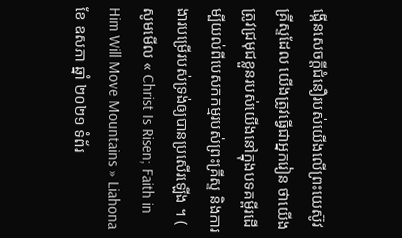ង្កើនសេចក្តីជំនឿរបស់យើងលើព្រះយេស៊ូវគ្រីស្ទដែល យើងត្រូវធ្វើជាអ្នករៀន ថាយើងត្រូវជ្រមុជខ្លួនរបស់យើងនៅក្នុងបទគម្ពីរដើម្បីយល់ពីបេសកកម្មរបស់ព្រះគ្រីស្ទ និងការងារបម្រើរបស់ទ្រង់ឲ្យបានប្រសើរឡើង ។ ( សូមមើល « Christ Is Risen; Faith in Him Will Move Mountains » Liahona ខែ ឧសភា ឆ្នាំ ២០២១ ទំព័រ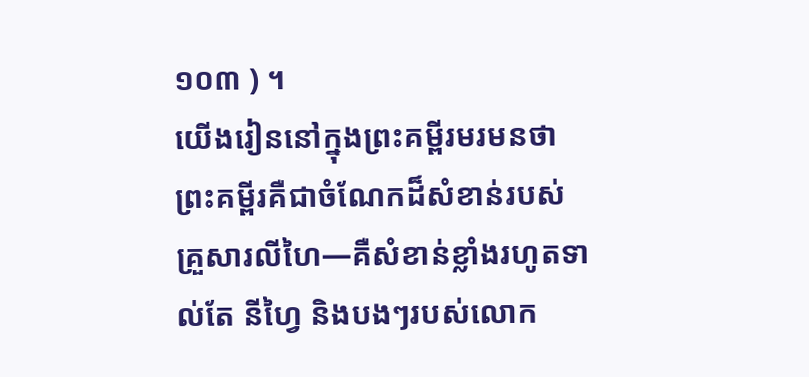១០៣ ) ។
យើងរៀននៅក្នុងព្រះគម្ពីរមរមនថា ព្រះគម្ពីរគឺជាចំណែកដ៏សំខាន់របស់គ្រួសារលីហៃ—គឺសំខាន់ខ្លាំងរហូតទាល់តែ នីហ្វៃ និងបងៗរបស់លោក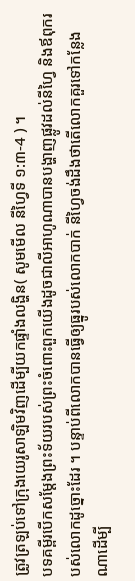ត្រូវត្រឡប់ទៅក្រុងយេរូសាឡិមវិញដើម្បីយកផ្ទាំងលង្ហិន( សូមមើល នីហ្វៃទី ១:៣-4 ) ។
បទគម្ពីរបើកសម្តែងព្រះទ័យរបស់ព្រះចំពោះពួកយើងដូចជាលីអាហូណាបានបង្ហាញផ្លូវដល់នីហ្វៃ និងឪពុករបស់លោកដូច្នោះដែរ ។ បន្ទាប់ពីលោកបានធ្វើឲ្យធ្នូរបស់លោកបាក់ នីហ្វៃចង់ដឹងថាតើលោកគួរទៅកន្លែងណាដើម្បី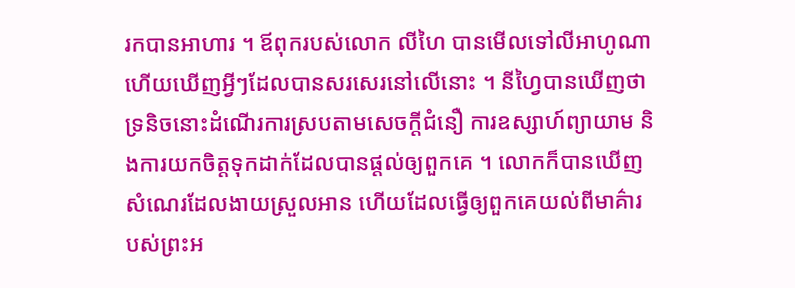រកបានអាហារ ។ ឪពុករបស់លោក លីហៃ បានមើលទៅលីអាហូណា ហើយឃើញអ្វីៗដែលបានសរសេរនៅលើនោះ ។ នីហ្វៃបានឃើញថាទ្រនិចនោះដំណើរការស្របតាមសេចក្តីជំនឿ ការឧស្សាហ៍ព្យាយាម និងការយកចិត្តទុកដាក់ដែលបានផ្តល់ឲ្យពួកគេ ។ លោកក៏បានឃើញសំណេរដែលងាយស្រួលអាន ហើយដែលធ្វើឲ្យពួកគេយល់ពីមាគ៌ារបស់ព្រះអ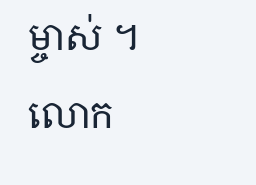ម្ចាស់ ។ លោក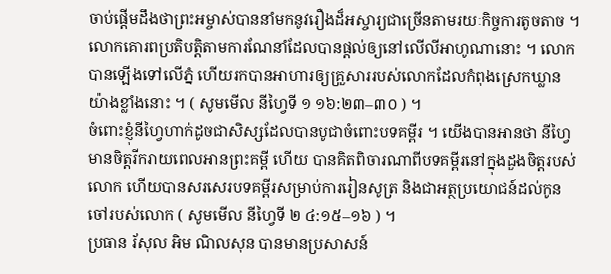ចាប់ផ្តើមដឹងថាព្រះអម្ចាស់បាននាំមកនូវរឿងដ៏អស្ចារ្យជាច្រើនតាមរយៈកិច្ចការតូចតាច ។ លោកគោរពប្រតិបត្តិតាមការណែនាំដែលបានផ្តល់ឲ្យនៅលើលីអាហូណានោះ ។ លោកបានឡើងទៅលើភ្នំ ហើយរកបានអាហារឲ្យគ្រួសាររបស់លោកដែលកំពុងស្រេកឃ្លានយ៉ាងខ្លាំងនោះ ។ ( សូមមើល នីហ្វៃទី ១ ១៦:២៣–៣០ ) ។
ចំពោះខ្ញុំនីហ្វៃហាក់ដូចជាសិស្សដែលបានបូជាចំពោះបទគម្ពីរ ។ យើងបានអានថា នីហ្វៃ មានចិត្តរីករាយពេលអានព្រះគម្ពី ហើយ បានគិតពិចារណាពីបទគម្ពីរនៅក្នុងដួងចិត្តរបស់លោក ហើយបានសរសេរបទគម្ពីរសម្រាប់ការរៀនសូត្រ និងជាអត្ថប្រយោជន៍ដល់កូនចៅរបស់លោក ( សូមមើល នីហ្វៃទី ២ ៤:១៥–១៦ ) ។
ប្រធាន រ័សុល អិម ណិលសុន បានមានប្រសាសន៍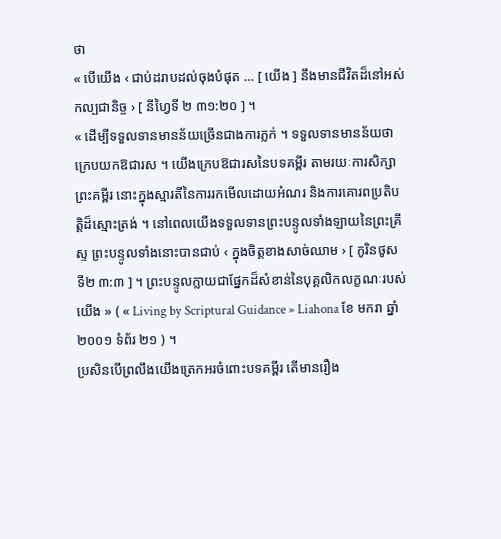ថា
« បើយើង ‹ ជាប់ដរាបដល់ចុងបំផុត … [ យើង ] នឹងមានជីវិតដ៏នៅអស់កល្បជានិច្ច › [ នីហ្វៃទី ២ ៣១:២០ ] ។
« ដើម្បីទទួលទានមានន័យច្រើនជាងការភ្លក់ ។ ទទួលទានមានន័យថា ក្រេបយកឱជារស ។ យើងក្រេបឱជារសនៃបទគម្ពីរ តាមរយៈការសិក្សាព្រះគម្ពីរ នោះក្នុងស្មារតីនៃការរកមើលដោយអំណរ និងការគោរពប្រតិបត្តិដ៏ស្មោះត្រង់ ។ នៅពេលយើងទទួលទានព្រះបន្ទូលទាំងឡាយនៃព្រះគ្រីស្ទ ព្រះបន្ទូលទាំងនោះបានជាប់ ‹ ក្នុងចិត្តខាងសាច់ឈាម › [ កូរិនថូស ទី២ ៣:៣ ] ។ ព្រះបន្ទូលក្លាយជាផ្នែកដ៏សំខាន់នៃបុគ្គលិកលក្ខណៈរបស់យើង » ( « Living by Scriptural Guidance » Liahona ខែ មករា ឆ្នាំ ២០០១ ទំព័រ ២១ ) ។
ប្រសិនបើព្រលឹងយើងត្រេកអរចំពោះបទគម្ពីរ តើមានរឿង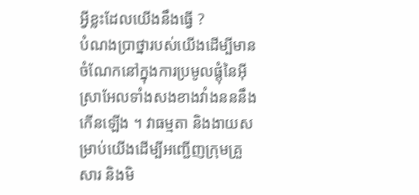អ្វីខ្លះដែលយើងនឹងធ្វើ ?
បំណងប្រាថ្នារបស់យើងដើម្បីមានចំណែកនៅក្នុងការប្រមូលផ្តុំនៃអ៊ីស្រាអែលទាំងសងខាងវាំងនននឹងកើនឡើង ។ វាធម្មតា និងងាយសម្រាប់យើងដើម្បីអញ្ជើញក្រុមគ្រួសារ និងមិ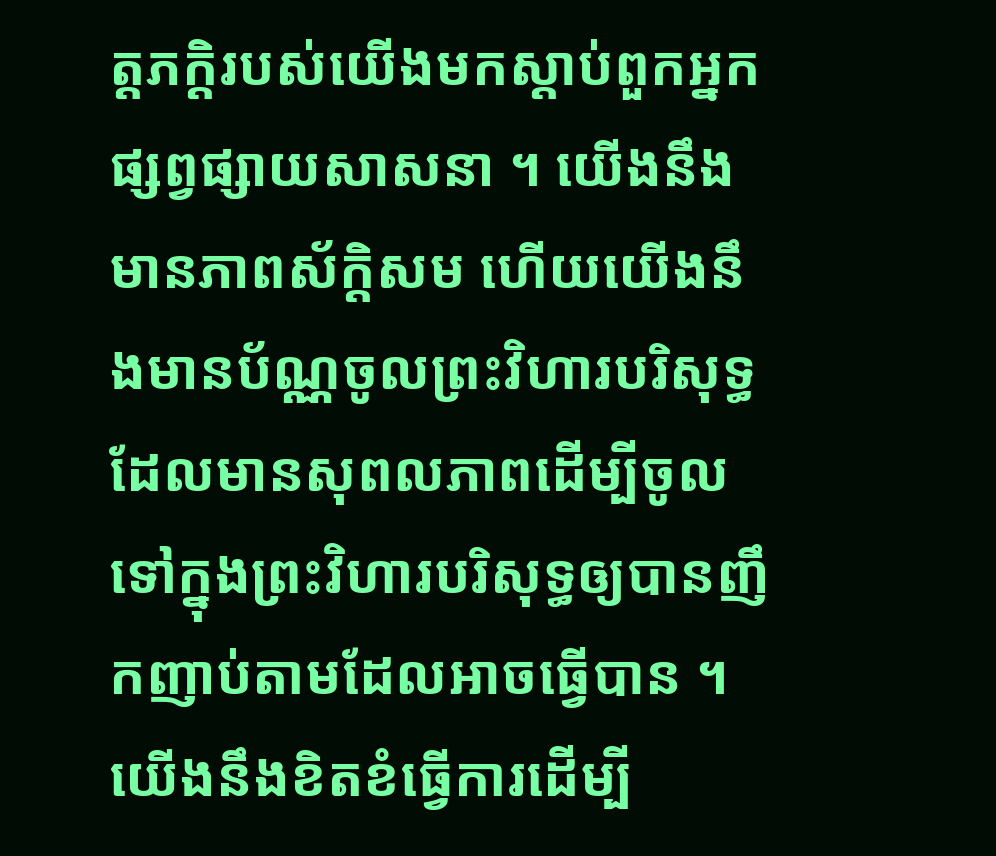ត្តភក្តិរបស់យើងមកស្តាប់ពួកអ្នកផ្សព្វផ្សាយសាសនា ។ យើងនឹងមានភាពស័ក្តិសម ហើយយើងនឹងមានប័ណ្ណចូលព្រះវិហារបរិសុទ្ធដែលមានសុពលភាពដើម្បីចូលទៅក្នុងព្រះវិហារបរិសុទ្ធឲ្យបានញឹកញាប់តាមដែលអាចធ្វើបាន ។ យើងនឹងខិតខំធ្វើការដើម្បី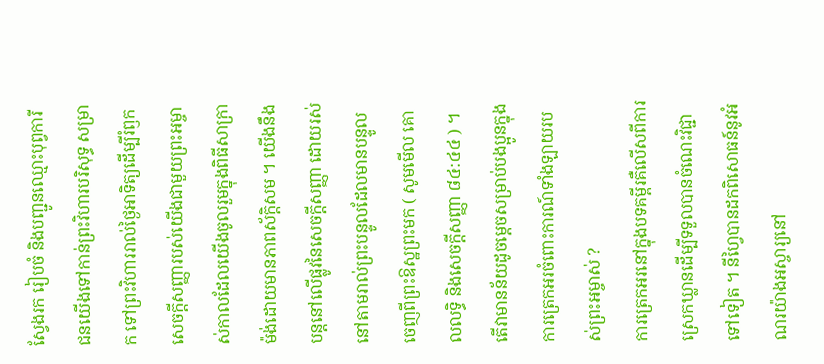ស្វែងរក រៀបចំ និងបញ្ជូនឈ្មោះបុព្វការីជនយើងទៅកាន់ព្រះវិហារបរិសុទ្ធ សម្រាក ទៅព្រះវិហាររាល់ថ្ងៃអាទិត្យដើម្បីរំឭកសេចក្តីសញ្ញារបស់យើងជាមួយព្រះអម្ចាស់កាលដែលយើងចូលរួមក្នុងពិធីសាក្រាម៉ង់ដោយមានភាពស័ក្តិសម ។ យើងនឹងបន្តនៅលើផ្លូវនៃសេចក្តីសញ្ញា ដោយរស់នៅតាមរាល់ព្រះបន្ទូលដែលមានបន្ទូលចេញពីព្រះឱស្ឋព្រះមក ( សូមមើល គោលលទ្ធិ និងសេចក្តីសញ្ញា ៨៤:៤៤ ) ។
តើវាមានន័យដូចម្ដេចសម្រាប់បងប្អូនក្នុងការត្រេកអរចំពោះការណ៍ទាំងឡាយរបស់ព្រះអម្ចាស់ ?
ការត្រេកអរនៅក្នុងបទគម្ពីរគឺលើសពីការស្រេកឃ្លានដើម្បីទទួលបានចំណេះវិជ្ជាទៅទៀត ។ នីហ្វៃបានដកពិសោធន៍នូវអំណរយ៉ាងអស្ចារ្យនៅ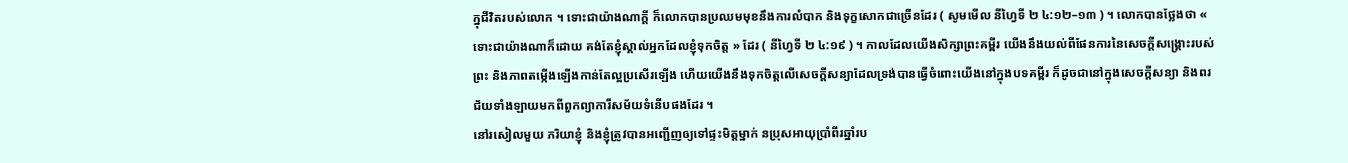ក្នុជីវិតរបស់លោក ។ ទោះជាយ៉ាងណាក្តី ក៏លោកបានប្រឈមមុខនឹងការលំបាក និងទុក្ខសោកជាច្រើនដែរ ( សូមមើល នីហ្វៃទី ២ ៤:១២–១៣ ) ។ លោកបានថ្លែងថា « ទោះជាយ៉ាងណាក៏ដោយ គង់តែខ្ញុំស្គាល់អ្នកដែលខ្ញុំទុកចិត្ត » ដែរ ( នីហ្វៃទី ២ ៤:១៩ ) ។ កាលដែលយើងសិក្សាព្រះគម្ពីរ យើងនឹងយល់ពីផែនការនៃសេចក្តីសង្រ្គោះរបស់ព្រះ និងភាពតម្កើងឡើងកាន់តែល្អប្រសើរឡើង ហើយយើងនឹងទុកចិត្តលើសេចក្តីសន្យាដែលទ្រង់បានធ្វើចំពោះយើងនៅក្នុងបទគម្ពីរ ក៏ដូចជានៅក្នុងសេចក្តីសន្យា និងពរជ័យទាំងឡាយមកពីពួកព្យាការីសម័យទំនើបផងដែរ ។
នៅរសៀលមួយ ភរិយាខ្ញុំ និងខ្ញុំត្រូវបានអញ្ជើញឲ្យទៅផ្ទះមិត្តម្នាក់ នប្រុសអាយុប្រាំពីរឆ្នាំរប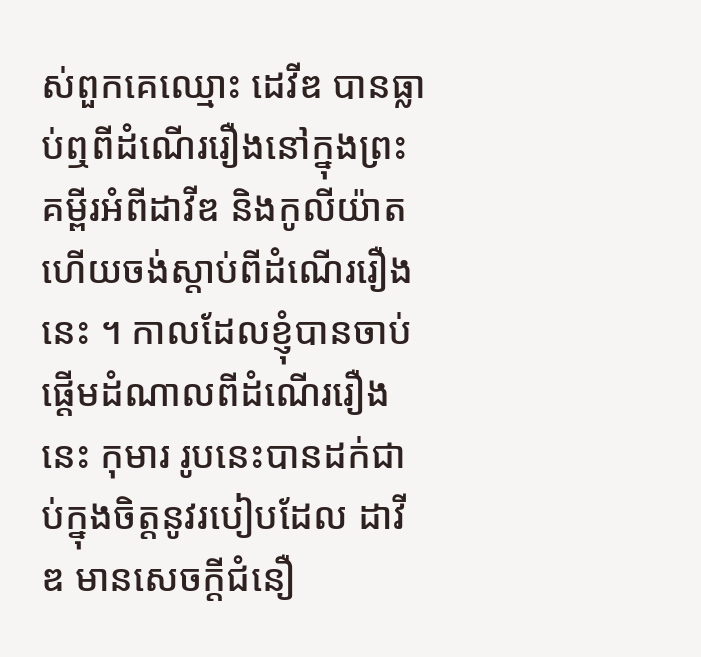ស់ពួកគេឈ្មោះ ដេវីឌ បានធ្លាប់ឮពីដំណើររឿងនៅក្នុងព្រះគម្ពីរអំពីដាវីឌ និងកូលីយ៉ាត ហើយចង់ស្តាប់ពីដំណើររឿងនេះ ។ កាលដែលខ្ញុំបានចាប់ផ្តើមដំណាលពីដំណើររឿងនេះ កុមារ រូបនេះបានដក់ជាប់ក្នុងចិត្តនូវរបៀបដែល ដាវីឌ មានសេចក្តីជំនឿ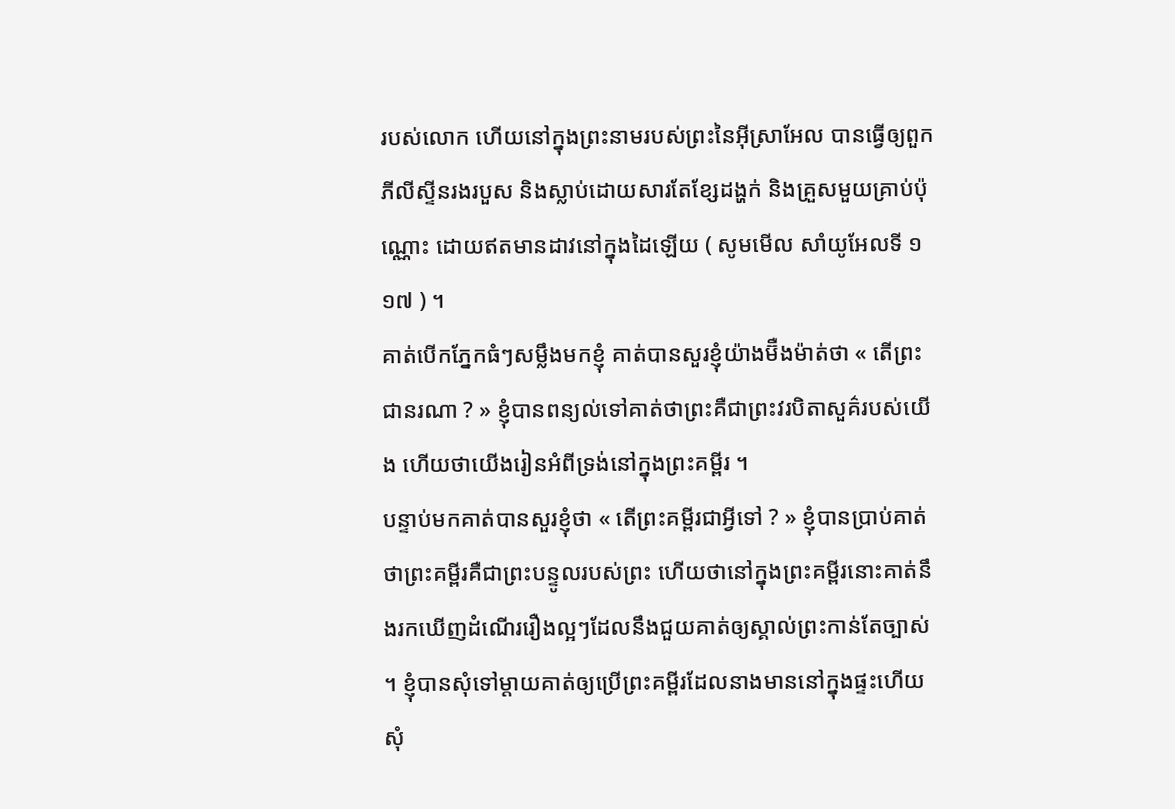របស់លោក ហើយនៅក្នុងព្រះនាមរបស់ព្រះនៃអ៊ីស្រាអែល បានធ្វើឲ្យពួកភីលីស្ទីនរងរបួស និងស្លាប់ដោយសារតែខ្សែដង្ហក់ និងគ្រួសមួយគ្រាប់ប៉ុណ្ណោះ ដោយឥតមានដាវនៅក្នុងដៃឡើយ ( សូមមើល សាំយូអែលទី ១ ១៧ ) ។
គាត់បើកភ្នែកធំៗសម្លឹងមកខ្ញុំ គាត់បានសួរខ្ញុំយ៉ាងម៊ឺងម៉ាត់ថា « តើព្រះជានរណា ? » ខ្ញុំបានពន្យល់ទៅគាត់ថាព្រះគឺជាព្រះវរបិតាសួគ៌របស់យើង ហើយថាយើងរៀនអំពីទ្រង់នៅក្នុងព្រះគម្ពីរ ។
បន្ទាប់មកគាត់បានសួរខ្ញុំថា « តើព្រះគម្ពីរជាអ្វីទៅ ? » ខ្ញុំបានប្រាប់គាត់ថាព្រះគម្ពីរគឺជាព្រះបន្ទូលរបស់ព្រះ ហើយថានៅក្នុងព្រះគម្ពីរនោះគាត់នឹងរកឃើញដំណើររឿងល្អៗដែលនឹងជួយគាត់ឲ្យស្គាល់ព្រះកាន់តែច្បាស់ ។ ខ្ញុំបានសុំទៅម្តាយគាត់ឲ្យប្រើព្រះគម្ពីរដែលនាងមាននៅក្នុងផ្ទះហើយសុំ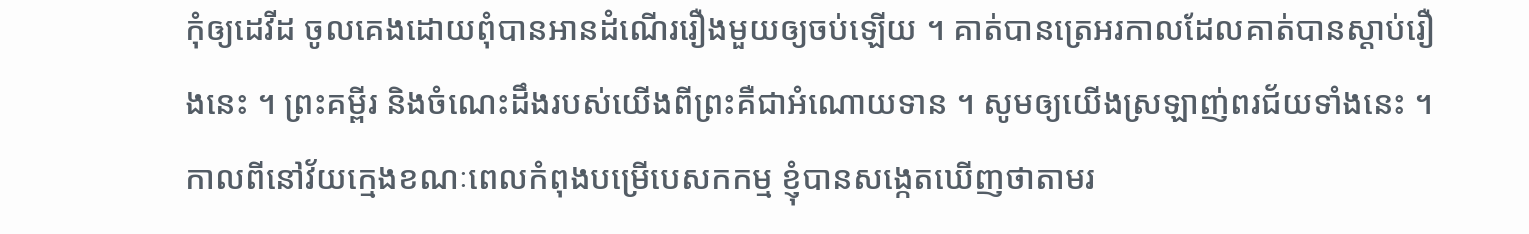កុំឲ្យដេវីដ ចូលគេងដោយពុំបានអានដំណើររឿងមួយឲ្យចប់ឡើយ ។ គាត់បានត្រេអរកាលដែលគាត់បានស្តាប់រឿងនេះ ។ ព្រះគម្ពីរ និងចំណេះដឹងរបស់យើងពីព្រះគឺជាអំណោយទាន ។ សូមឲ្យយើងស្រឡាញ់ពរជ័យទាំងនេះ ។
កាលពីនៅវ័យក្មេងខណៈពេលកំពុងបម្រើបេសកកម្ម ខ្ញុំបានសង្កេតឃើញថាតាមរ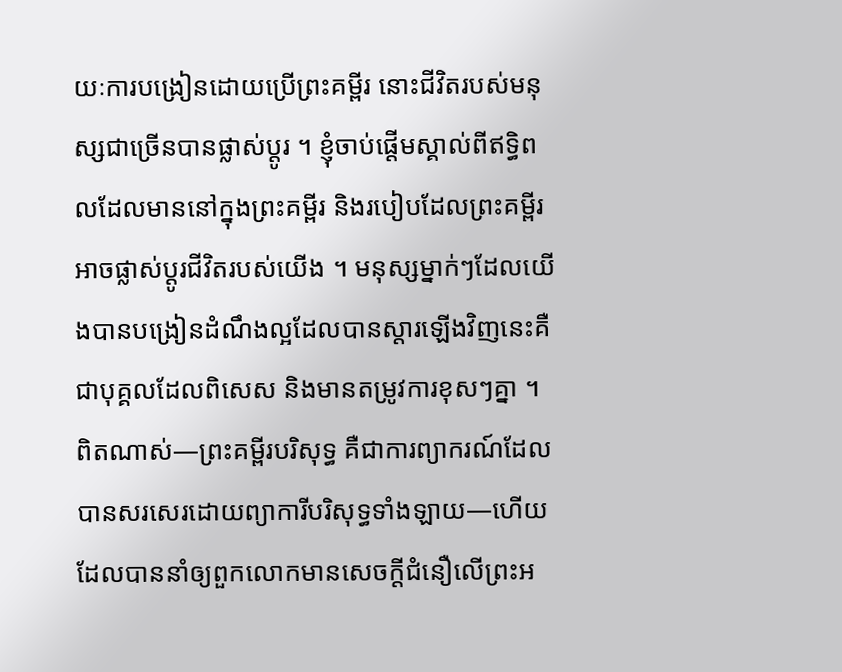យៈការបង្រៀនដោយប្រើព្រះគម្ពីរ នោះជីវិតរបស់មនុស្សជាច្រើនបានផ្លាស់ប្តូរ ។ ខ្ញុំចាប់ផ្តើមស្គាល់ពីឥទ្ធិពលដែលមាននៅក្នុងព្រះគម្ពីរ និងរបៀបដែលព្រះគម្ពីរអាចផ្លាស់ប្តូរជីវិតរបស់យើង ។ មនុស្សម្នាក់ៗដែលយើងបានបង្រៀនដំណឹងល្អដែលបានស្តារឡើងវិញនេះគឺជាបុគ្គលដែលពិសេស និងមានតម្រូវការខុសៗគ្នា ។ ពិតណាស់—ព្រះគម្ពីរបរិសុទ្ធ គឺជាការព្យាករណ៍ដែលបានសរសេរដោយព្យាការីបរិសុទ្ធទាំងឡាយ—ហើយដែលបាននាំឲ្យពួកលោកមានសេចក្តីជំនឿលើព្រះអ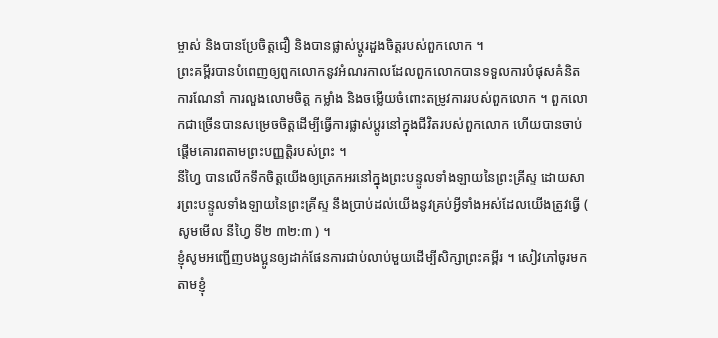ម្ចាស់ និងបានប្រែចិត្តជឿ និងបានផ្លាស់ប្តូរដួងចិត្តរបស់ពួកលោក ។
ព្រះគម្ពីរបានបំពេញឲ្យពួកលោកនូវអំណរកាលដែលពួកលោកបានទទួលការបំផុសគំនិត ការណែនាំ ការលួងលោមចិត្ត កម្លាំង និងចម្លើយចំពោះតម្រូវការរបស់ពួកលោក ។ ពួកលោកជាច្រើនបានសម្រេចចិត្តដើម្បីធ្វើការផ្លាស់ប្តូរនៅក្នុងជីវិតរបស់ពួកលោក ហើយបានចាប់ផ្តើមគោរពតាមព្រះបញ្ញត្តិរបស់ព្រះ ។
នីហ្វៃ បានលើកទឹកចិត្តយើងឲ្យត្រេកអរនៅក្នុងព្រះបន្ទូលទាំងឡាយនៃព្រះគ្រីស្ទ ដោយសារព្រះបន្ទូលទាំងឡាយនៃព្រះគ្រីស្ទ នឹងប្រាប់ដល់យើងនូវគ្រប់អ្វីទាំងអស់ដែលយើងត្រូវធ្វើ ( សូមមើល នីហ្វៃ ទី២ ៣២:៣ ) ។
ខ្ញុំសូមអញ្ជើញបងប្អូនឲ្យដាក់ផែនការជាប់លាប់មួយដើម្បីសិក្សាព្រះគម្ពីរ ។ សៀវភៅចូរមកតាមខ្ញុំ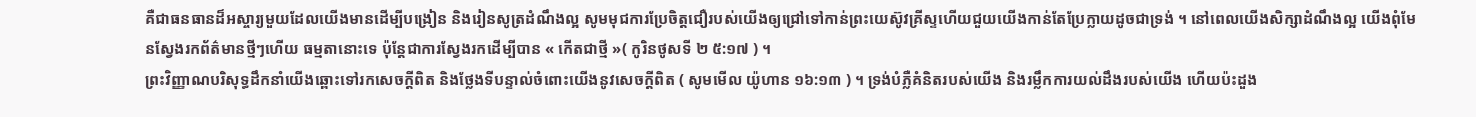គឺជាធនធានដ៏អស្ចារ្យមួយដែលយើងមានដើម្បីបង្រៀន និងរៀនសូត្រដំណឹងល្អ សូមមុជការប្រែចិត្តជឿរបស់យើងឲ្យជ្រៅទៅកាន់ព្រះយេស៊ូវគ្រីស្ទហើយជួយយើងកាន់តែប្រែក្លាយដូចជាទ្រង់ ។ នៅពេលយើងសិក្សាដំណឹងល្អ យើងពុំមែនស្វែងរកព័ត៌មានថ្មីៗហើយ ធម្មតានោះទេ ប៉ុន្តែជាការស្វែងរកដើម្បីបាន « កើតជាថ្មី »( កូរិនថូសទី ២ ៥:១៧ ) ។
ព្រះវិញ្ញាណបរិសុទ្ធដឹកនាំយើងឆ្ពោះទៅរកសេចក្តីពិត និងថ្លែងទីបន្ទាល់ចំពោះយើងនូវសេចក្តីពិត ( សូមមើល យ៉ូហាន ១៦:១៣ ) ។ ទ្រង់បំភ្លឺគំនិតរបស់យើង និងរម្លឹកការយល់ដឹងរបស់យើង ហើយប៉ះដួង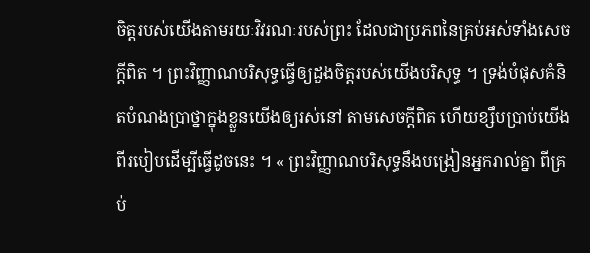ចិត្តរបស់យើងតាមរយៈវិវរណៈរបស់ព្រះ ដែលជាប្រភពនៃគ្រប់អស់ទាំងសេចក្ដីពិត ។ ព្រះវិញ្ញាណបរិសុទ្ធធ្វើឲ្យដួងចិត្តរបស់យើងបរិសុទ្ធ ។ ទ្រង់បំផុសគំនិតបំណងប្រាថ្នាក្នុងខ្លួនយើងឲ្យរស់នៅ តាមសេចក្ដីពិត ហើយខ្សឹបប្រាប់យើងពីរបៀបដើម្បីធ្វើដូចនេះ ។ « ព្រះវិញ្ញាណបរិសុទ្ធនឹងបង្រៀនអ្នករាល់គ្នា ពីគ្រប់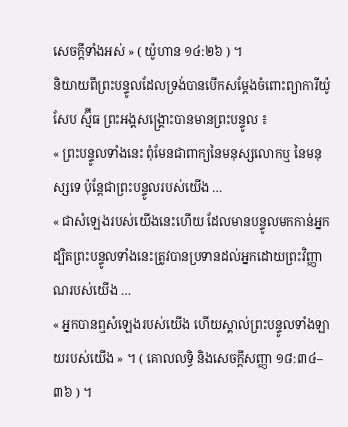សេចក្ដីទាំងអស់ » ( យ៉ូហាន ១៤:២៦ ) ។
និយាយពីព្រះបន្ទូលដែលទ្រង់បានបើកសម្តែងចំពោះព្យាការីយ៉ូសែប ស្ម៊ីធ ព្រះអង្គសង្រ្គោះបានមានព្រះបន្ទូល ៖
« ព្រះបន្ទូលទាំងនេះ ពុំមែនជាពាក្យនៃមនុស្សលោកឬ នៃមនុស្សទេ ប៉ុន្តែជាព្រះបន្ទូលរបស់យើង …
« ជាសំឡេងរបស់យើងនេះហើយ ដែលមានបន្ទូលមកកាន់អ្នក ដ្បិតព្រះបន្ទូលទាំងនេះត្រូវបានប្រទានដល់អ្នកដោយព្រះវិញ្ញាណរបស់យើង …
« អ្នកបានឮសំឡេងរបស់យើង ហើយស្គាល់ព្រះបន្ទូលទាំងឡាយរបស់យើង » ។ ( គោលលទ្ធិ និងសេចក្តីសញ្ញា ១៨:៣៤–៣៦ ) ។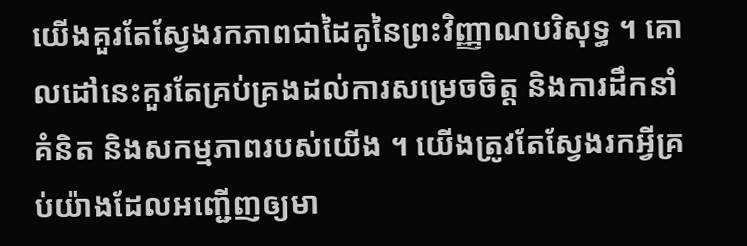យើងគួរតែស្វែងរកភាពជាដៃគូនៃព្រះវិញ្ញាណបរិសុទ្ធ ។ គោលដៅនេះគួរតែគ្រប់គ្រងដល់ការសម្រេចចិត្ត និងការដឹកនាំគំនិត និងសកម្មភាពរបស់យើង ។ យើងត្រូវតែស្វែងរកអ្វីគ្រប់យ៉ាងដែលអញ្ជើញឲ្យមា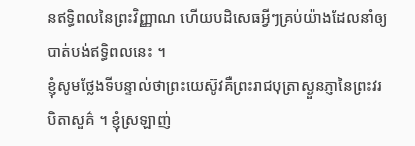នឥទ្ធិពលនៃព្រះវិញ្ញាណ ហើយបដិសេធអ្វីៗគ្រប់យ៉ាងដែលនាំឲ្យបាត់បង់ឥទ្ធិពលនេះ ។
ខ្ញុំសូមថ្លែងទីបន្ទាល់ថាព្រះយេស៊ូវគឺព្រះរាជបុត្រាស្ងួនភ្ញានៃព្រះវរបិតាសួគ៌ ។ ខ្ញុំស្រឡាញ់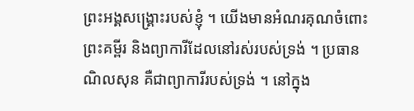ព្រះអង្គសង្រ្គោះរបស់ខ្ញុំ ។ យើងមានអំណរគុណចំពោះព្រះគម្ពីរ និងព្យាការីដែលនៅរស់របស់ទ្រង់ ។ ប្រធាន ណិលសុន គឺជាព្យាការីរបស់ទ្រង់ ។ នៅក្នុង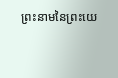ព្រះនាមនៃព្រះយេ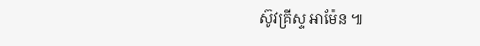ស៊ូវគ្រីស្ទ អាម៉ែន ៕